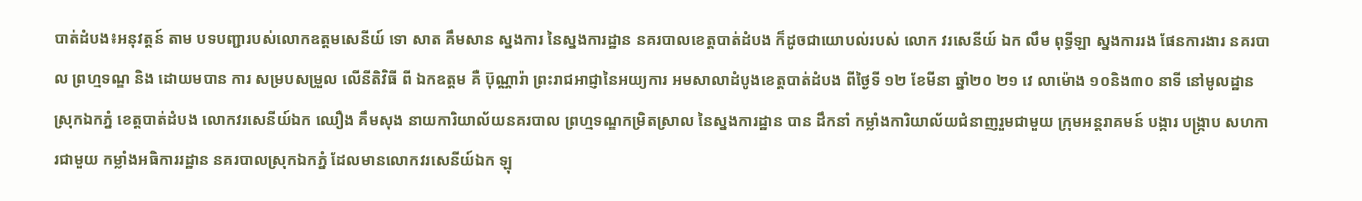បាត់ដំបង៖អនុវត្តន៍ តាម បទបញ្ជារបស់លោកឧត្ដមសេនីយ៍ ទោ សាត គឹមសាន ស្នងការ នៃស្នងការដ្ឋាន នគរបាលខេត្តបាត់ដំបង ក៏ដូចជាយោបល់របស់ លោក វរសេនីយ៍ ឯក លឹម ពុទ្ធីឡា ស្នងការរង ផែនការងារ នគរបាល ព្រហ្មទណ្ឌ និង ដោយមបាន ការ សម្របសម្រួល លើនីតិវិធី ពី ឯកឧត្ដម គឺ ប៊ុណ្ណារ៉ា ព្រះរាជអាជ្ញានៃអយ្យការ អមសាលាដំបូងខេត្តបាត់ដំបង ពីថ្ងៃទី ១២ ខែមីនា ឆ្នាំ២០ ២១ វេ លាម៉ោង ១០និង៣០ នាទី នៅមូលដ្ឋានស្រុកឯកភ្នំ ខេត្តបាត់ដំបង លោកវរសេនីយ៍ឯក ឈឿង គឹមសុង នាយការិយាល័យនគរបាល ព្រហ្មទណ្ឌកម្រិតស្រាល នៃស្នងការដ្ឋាន បាន ដឹកនាំ កម្លាំងការិយាល័យជំនាញរួមជាមួយ ក្រុមអន្តរាគមន៍ បង្ការ បង្ក្រាប សហការជាមួយ កម្លាំងអធិការរដ្ឋាន នគរបាលស្រុកឯកភ្នំ ដែលមានលោកវរសេនីយ៍ឯក ឡុ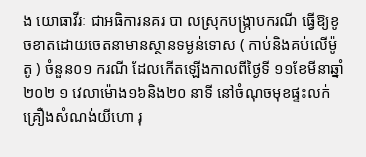ង យោធាវីរៈ ជាអធិការនគរ បា លស្រុកបង្ក្រាបករណី ធ្វើឱ្យខូចខាតដោយចេតនាមានស្ថានទម្ងន់ទោស ( កាប់និងគប់លើម៉ូតូ ) ចំនួន០១ ករណី ដែលកើតឡើងកាលពីថ្ងៃទី ១១ខែមីនាឆ្នាំ២០២ ១ វេលាម៉ោង១៦និង២០ នាទី នៅចំណុចមុខផ្ទះលក់ គ្រឿងសំណង់យីហោ រុ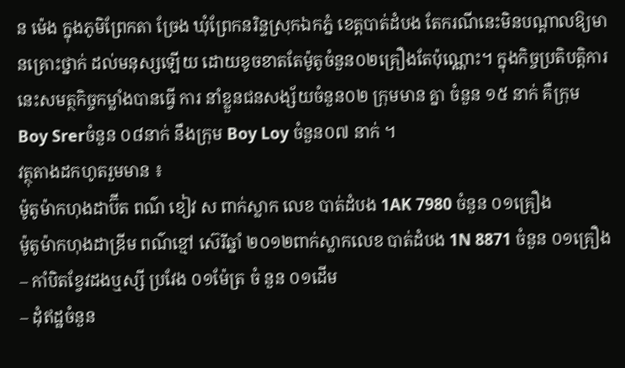ន ម៉េង ក្នុងភូមិព្រែកតា ច្រែង ឃុំព្រែកនរិន្ទស្រុកឯកភ្នំ ខេត្តបាត់ដំបង តែករណីនេះមិនបណ្តាលឱ្យមានគ្រោះថ្នាក់ ដល់មនុស្សឡើយ ដោយខូចខាតតែម៉ូតូចំនួន០២គ្រឿងតែប៉ុណ្ណោះ។ ក្នុងកិច្ចប្រតិបត្តិការនេះសមត្ថកិច្ចកម្លាំងបានធ្វើ ការ នាំខ្លួនជនសង្ស័យចំនួន០២ ក្រុមមាន គ្នា ចំនួន ១៥ នាក់ គឺក្រុម Boy Srerចំនួន ០៨នាក់ នឹងក្រុម Boy Loy ចំនួន០៧ នាក់ ។
វត្ថុតាងដកហូតរួមមាន ៖
ម៉ូតូម៉ាកហុងដាប៊ីត ពណ៌ ខៀវ ស ពាក់ស្លាក លេខ បាត់ដំបង 1AK 7980 ចំនួន ០១គ្រឿង
ម៉ូតូម៉ាកហុងដាឌ្រីម ពណ៌ខ្មៅ ស៊េរីឆ្នាំ ២០១២ពាក់ស្លាកលេខ បាត់ដំបង 1N 8871 ចំនួន ០១គ្រឿង
– កាំបិតខ្វែវដងឬស្សី ប្រវែង ០១ម៉ែត្រ ចំ នួន ០១ដើម
– ដុំឥដ្ឋចំនួន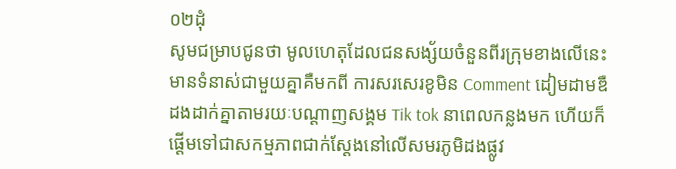០២ដុំ
សូមជម្រាបជូនថា មូលហេតុដែលជនសង្ស័យចំនួនពីរក្រុមខាងលើនេះមានទំនាស់ជាមួយគ្នាគឺមកពី ការសរសេរខូមិន Comment ដៀមដាមឌឺដងដាក់គ្នាតាមរយៈបណ្ដាញសង្គម Tik tok នាពេលកន្លងមក ហើយក៏ផ្តើមទៅជាសកម្មភាពជាក់ស្តែងនៅលើសមរភូមិដងផ្លូវ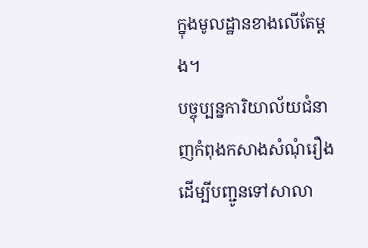ក្នុងមូលដ្ឋានខាងលើតែម្តង។
បច្ចុប្បន្នការិយាល័យជំនាញកំពុងកសាងសំណុំរឿងដើម្បីបញ្ជូនទៅសាលា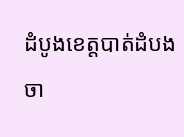ដំបូងខេត្តបាត់ដំបង ចា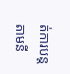ត់ការបន្តតាមនី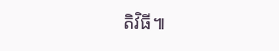តិវិធី៕